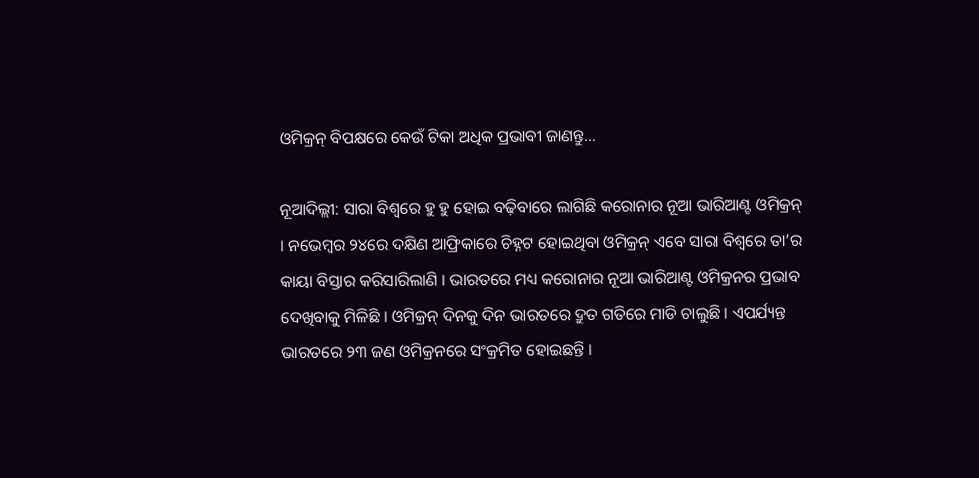ଓମିକ୍ରନ୍ ବିପକ୍ଷରେ କେଉଁ ଟିକା ଅଧିକ ପ୍ରଭାବୀ ଜାଣନ୍ତୁ…

ନୂଆଦିଲ୍ଲୀ: ସାରା ବିଶ୍ୱରେ ହୁ ହୁ ହୋଇ ବଢ଼ିବାରେ ଲାଗିଛି କରୋନାର ନୂଆ ଭାରିଆଣ୍ଟ ଓମିକ୍ରନ୍ । ନଭେମ୍ବର ୨୪ରେ ଦକ୍ଷିଣ ଆଫ୍ରିକାରେ ଚିହ୍ନଟ ହୋଇଥିବା ଓମିକ୍ରନ୍ ଏବେ ସାରା ବିଶ୍ୱରେ ତା’ର କାୟା ବିସ୍ତାର କରିସାରିଲାଣି । ଭାରତରେ ମଧ୍ୟ କରୋନାର ନୂଆ ଭାରିଆଣ୍ଟ ଓମିକ୍ରନର ପ୍ରଭାବ ଦେଖିବାକୁ ମିଳିଛି । ଓମିକ୍ରନ୍ ଦିନକୁ ଦିନ ଭାରତରେ ଦ୍ରୁତ ଗତିରେ ମାଡି ଚାଲୁଛି । ଏପର୍ଯ୍ୟନ୍ତ ଭାରତରେ ୨୩ ଜଣ ଓମିକ୍ରନରେ ସଂକ୍ରମିତ ହୋଇଛନ୍ତି ।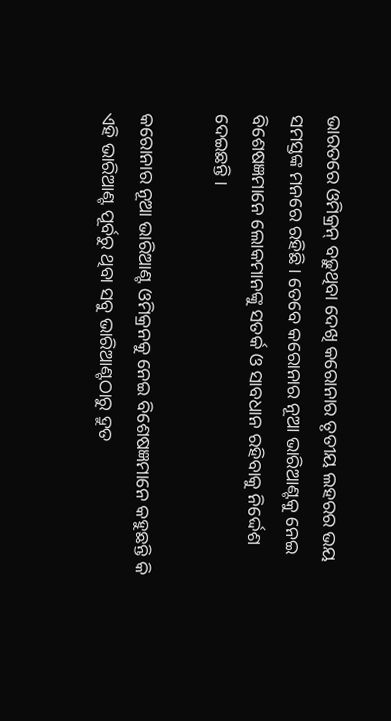ଭାରତରେ ଓମିକ୍ରନ୍ ବଢ଼ୁଥିବା ଦେଖି କରୋନାର ତୃତୀୟ ଲହରର ଭୟ ସମସ୍ତଙ୍କ ମନରେ ରହିଛି । ତେବେ କରୋନାର ନୂଆ ଭାରିଆଣ୍ଟକୁ ନେଇ ବିଶେଷଜ୍ଞମାନେ ଲୋକମାନଙ୍କୁ ସତର୍କ ଓ ସାବଧାନ ରହିବାକୁ ନିର୍ଦ୍ଦେଶ ଦେଇଛନ୍ତି ।

କରୋନାର ନୂଆ ଭାରିଆଣ୍ଟ ଓମିକ୍ରନକୁ ନେଇ ବିଶେଷଜ୍ଞମାନେ କହୁଛନ୍ତି କି ଏହି ଭାରିଆଣ୍ଟ ପୂର୍ବରୁ ଥିବା ସବୁ ଭାରିଆଣ୍ଟଠାରୁ ଦ୍ରୁତ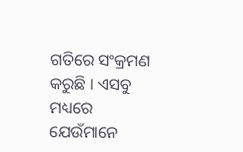ଗତିରେ ସଂକ୍ରମଣ କରୁଛି । ଏସବୁ ମଧ୍ୟରେ ଯେଉଁମାନେ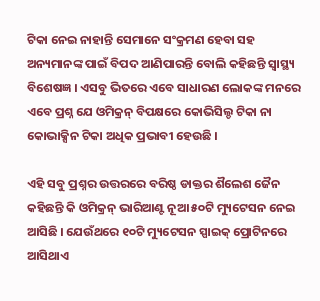ଟିକା ନେଇ ନାହାନ୍ତି ସେମାନେ ସଂକ୍ରମଣ ହେବା ସହ ଅନ୍ୟମାନଙ୍କ ପାଇଁ ବିପଦ ଆଣିପାରନ୍ତି ବୋଲି କହିଛନ୍ତି ସ୍ୱାସ୍ଥ୍ୟ ବିଶେଷଜ୍ଞ । ଏସବୁ ଭିତରେ ଏବେ ସାଧାରଣ ଲୋକଙ୍କ ମନରେ ଏବେ ପ୍ରଶ୍ନ ଯେ ଓମିକ୍ରନ୍ ବିପକ୍ଷରେ କୋଭିସିଲ୍ଡ ଟିକା ନା କୋଭାକ୍ସିନ ଟିକା ଅଧିକ ପ୍ରଭାବୀ ହେଉଛି ।

ଏହି ସବୁ ପ୍ରଶ୍ନର ଉତ୍ତରରେ ବରିଷ୍ଠ ଡାକ୍ତର ଶୖଲେଶ ଜୈନ କହିଛନ୍ତି କି ଓମିକ୍ରନ୍ ଭାରିଆଣ୍ଟ ନୂଆ ୫୦ଟି ମ୍ୟୁଟେସନ ନେଇ ଆସିଛି । ଯେଉଁଥରେ ୧୦ଟି ମ୍ୟୁଟେସନ ସ୍ପାଇକ୍ ପ୍ରୋଟିନରେ ଆସିଥାଏ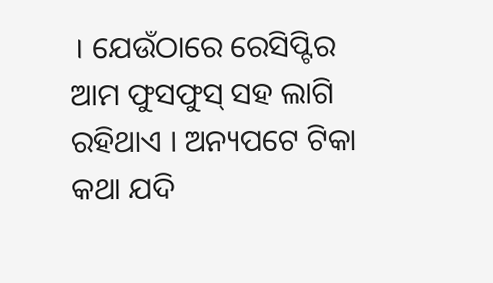। ଯେଉଁଠାରେ ରେସିପ୍ଟିର ଆମ ଫୁସଫୁସ୍ ସହ ଲାଗି ରହିଥାଏ । ଅନ୍ୟପଟେ ଟିକା କଥା ଯଦି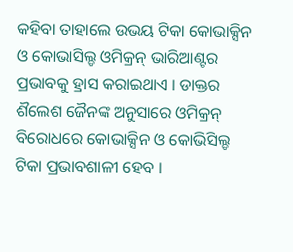କହିବା ତାହାଲେ ଉଭୟ ଟିକା କୋଭାକ୍ସିନ ଓ କୋଭାସିଲ୍ଡ ଓମିକ୍ରନ୍ ଭାରିଆଣ୍ଟର ପ୍ରଭାବକୁ ହ୍ରାସ କରାଇଥାଏ । ଡାକ୍ତର ଶୖଲେଶ ଜୈନଙ୍କ ଅନୁସାରେ ଓମିକ୍ରନ୍ ବିରୋଧରେ କୋଭାକ୍ସିନ ଓ କୋଭିସିଲ୍ଡ ଟିକା ପ୍ରଭାବଶାଳୀ ହେବ ।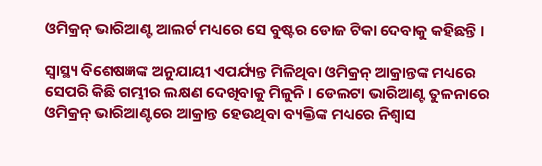ଓମିକ୍ରନ୍ ଭାରିଆଣ୍ଟ ଆଲର୍ଟ ମଧ୍ୟରେ ସେ ବୁଷ୍ଟର ଡୋଜ ଟିକା ଦେବାକୁ କହିଛନ୍ତି ।

ସ୍ୱାସ୍ଥ୍ୟ ବିଶେଷଜ୍ଞଙ୍କ ଅନୁଯାୟୀ ଏପର୍ଯ୍ୟନ୍ତ ମିଳିଥିବା ଓମିକ୍ରନ୍ ଆକ୍ରାନ୍ତଙ୍କ ମଧ୍ୟରେ ସେପରି କିଛି ଗମ୍ଭୀର ଲକ୍ଷଣ ଦେଖିବାକୁ ମିଳୁନି । ଡେଲଟା ଭାରିଆଣ୍ଟ ତୁଳନାରେ ଓମିକ୍ରନ୍ ଭାରିଆଣ୍ଟରେ ଆକ୍ରାନ୍ତ ହେଉଥିବା ବ୍ୟକ୍ତିଙ୍କ ମଧ୍ୟରେ ନିଶ୍ୱାସ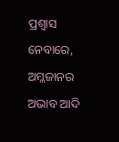ପ୍ରଶ୍ୱାସ ନେବାରେ, ଅମ୍ଳଜାନର ଅଭାବ ଆଦି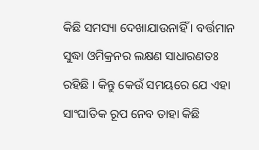କିଛି ସମସ୍ୟା ଦେଖାଯାଉନାହିଁ । ବର୍ତ୍ତମାନ ସୁଦ୍ଧା ଓମିକ୍ରନର ଲକ୍ଷଣ ସାଧାରଣତଃ ରହିଛି । କିନ୍ତୁ କେଉଁ ସମୟରେ ଯେ ଏହା ସାଂଘାତିକ ରୂପ ନେବ ତାହା କିଛି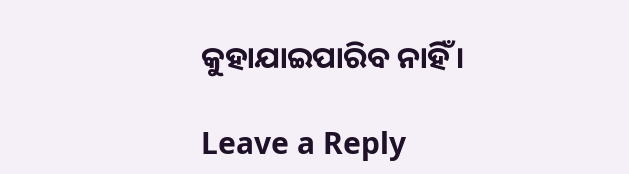କୁହାଯାଇପାରିବ ନାହିଁ ।

Leave a Reply